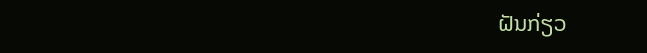ຝັນກ່ຽວ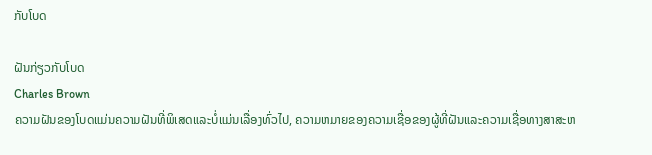ກັບໂບດ

ຝັນກ່ຽວກັບໂບດ
Charles Brown
ຄວາມຝັນຂອງໂບດແມ່ນຄວາມຝັນທີ່ພິເສດແລະບໍ່ແມ່ນເລື່ອງທົ່ວໄປ, ຄວາມຫມາຍຂອງຄວາມເຊື່ອຂອງຜູ້ທີ່ຝັນແລະຄວາມເຊື່ອທາງສາສະຫ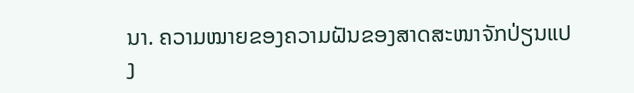ນາ. ຄວາມໝາຍຂອງຄວາມຝັນຂອງສາດສະໜາຈັກປ່ຽນແປງ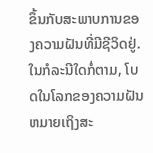ຂຶ້ນກັບສະພາບການຂອງຄວາມຝັນທີ່ມີຊີວິດຢູ່. ໃນກໍລະນີໃດກໍ່ຕາມ, ໂບດໃນໂລກຂອງຄວາມຝັນຫມາຍເຖິງສະ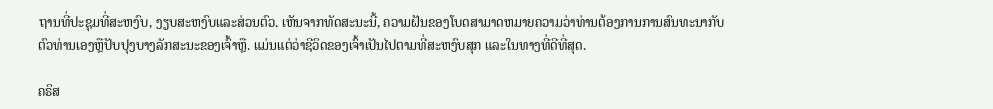ຖານທີ່ປະຊຸມທີ່ສະຫງົບ, ງຽບສະຫງົບແລະສ່ວນຕົວ. ເຫັນຈາກທັດສະນະນີ້, ຄວາມຝັນຂອງໂບດສາມາດຫມາຍຄວາມວ່າທ່ານຕ້ອງການການສົນທະນາກັບຕົວທ່ານເອງຫຼືປັບປຸງບາງລັກສະນະຂອງເຈົ້າຫຼື. ແມ່ນແຕ່ວ່າຊີວິດຂອງເຈົ້າເປັນໄປຕາມທີ່ສະຫງົບສຸກ ແລະໃນທາງທີ່ດີທີ່ສຸດ.

ຄຣິສ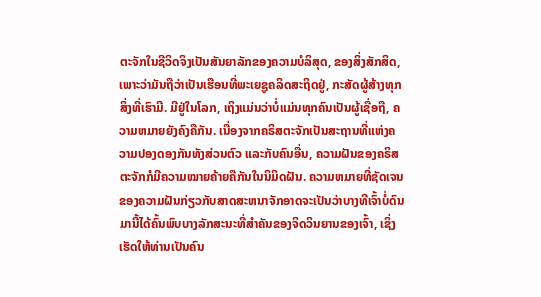ຕະຈັກໃນຊີວິດຈິງເປັນສັນຍາລັກຂອງຄວາມບໍລິສຸດ, ຂອງສິ່ງສັກສິດ, ເພາະວ່າມັນຖືວ່າເປັນເຮືອນທີ່ພະເຍຊູຄລິດສະຖິດຢູ່, ກະສັດຜູ້ສ້າງທຸກສິ່ງທີ່ເຮົາມີ. ມີຢູ່ໃນໂລກ, ເຖິງແມ່ນວ່າບໍ່ແມ່ນທຸກຄົນເປັນຜູ້ເຊື່ອຖື, ຄວາມຫມາຍຍັງຄົງຄືກັນ. ເນື່ອງຈາກຄຣິສຕະຈັກເປັນສະຖານທີ່ແຫ່ງຄວາມປອງດອງກັນທັງສ່ວນຕົວ ແລະກັບຄົນອື່ນ, ຄວາມຝັນຂອງຄຣິສຕະຈັກກໍມີຄວາມໝາຍຄ້າຍຄືກັນໃນນິມິດຝັນ. ຄວາມຫມາຍທີ່ຊັດເຈນຂອງຄວາມຝັນກ່ຽວກັບສາດສະຫນາຈັກອາດຈະເປັນວ່າບາງທີເຈົ້າບໍ່ດົນມານີ້ໄດ້ຄົ້ນພົບບາງລັກສະນະທີ່ສໍາຄັນຂອງຈິດວິນຍານຂອງເຈົ້າ, ເຊິ່ງເຮັດໃຫ້ທ່ານເປັນຄົນ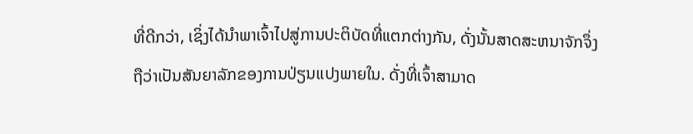ທີ່ດີກວ່າ, ເຊິ່ງໄດ້ນໍາພາເຈົ້າໄປສູ່ການປະຕິບັດທີ່ແຕກຕ່າງກັນ, ດັ່ງນັ້ນສາດສະຫນາຈັກຈຶ່ງຖືວ່າເປັນສັນຍາລັກຂອງການປ່ຽນແປງພາຍໃນ. ດັ່ງທີ່ເຈົ້າສາມາດ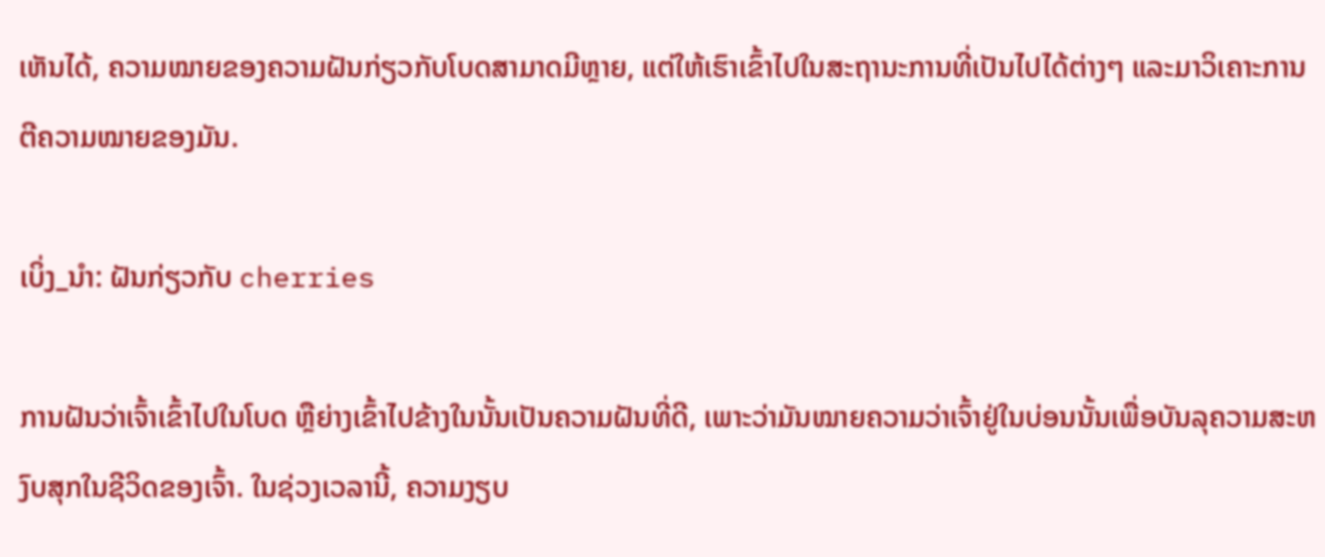ເຫັນໄດ້, ຄວາມໝາຍຂອງຄວາມຝັນກ່ຽວກັບໂບດສາມາດມີຫຼາຍ, ແຕ່ໃຫ້ເຮົາເຂົ້າໄປໃນສະຖານະການທີ່ເປັນໄປໄດ້ຕ່າງໆ ແລະມາວິເຄາະການຕີຄວາມໝາຍຂອງມັນ.

ເບິ່ງ_ນຳ: ຝັນກ່ຽວກັບ cherries

ການຝັນວ່າເຈົ້າເຂົ້າໄປໃນໂບດ ຫຼືຍ່າງເຂົ້າໄປຂ້າງໃນນັ້ນເປັນຄວາມຝັນທີ່ດີ, ເພາະວ່າມັນໝາຍຄວາມວ່າເຈົ້າຢູ່ໃນບ່ອນນັ້ນເພື່ອບັນລຸຄວາມສະຫງົບສຸກໃນຊີວິດຂອງເຈົ້າ. ໃນຊ່ວງເວລານີ້, ຄວາມງຽບ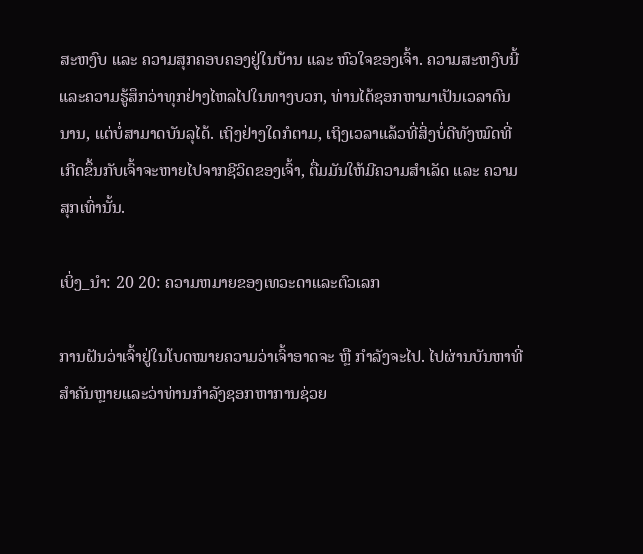ສະຫງົບ ແລະ ຄວາມສຸກຄອບຄອງຢູ່ໃນບ້ານ ແລະ ຫົວໃຈຂອງເຈົ້າ. ຄວາມສະຫງົບນີ້ແລະຄວາມຮູ້ສຶກວ່າທຸກຢ່າງໄຫລໄປໃນທາງບວກ, ທ່ານໄດ້ຊອກຫາມາເປັນເວລາດົນນານ, ແຕ່ບໍ່ສາມາດບັນລຸໄດ້. ເຖິງຢ່າງໃດກໍຕາມ, ເຖິງເວລາແລ້ວທີ່ສິ່ງບໍ່ດີທັງໝົດທີ່ເກີດຂຶ້ນກັບເຈົ້າຈະຫາຍໄປຈາກຊີວິດຂອງເຈົ້າ, ຕື່ມມັນໃຫ້ມີຄວາມສຳເລັດ ແລະ ຄວາມສຸກເທົ່ານັ້ນ.

ເບິ່ງ_ນຳ: 20 20: ຄວາມຫມາຍຂອງເທວະດາແລະຕົວເລກ

ການຝັນວ່າເຈົ້າຢູ່ໃນໂບດໝາຍຄວາມວ່າເຈົ້າອາດຈະ ຫຼື ກໍາລັງຈະໄປ. ໄປຜ່ານບັນຫາທີ່ສໍາຄັນຫຼາຍແລະວ່າທ່ານກໍາລັງຊອກຫາການຊ່ວຍ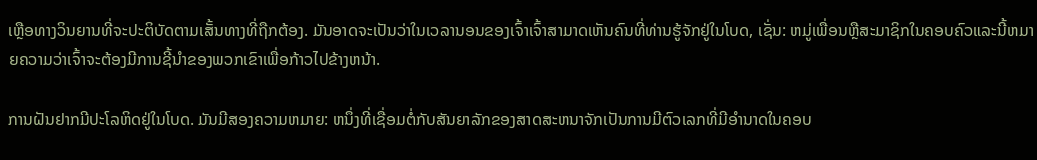ເຫຼືອທາງວິນຍານທີ່ຈະປະຕິບັດຕາມເສັ້ນທາງທີ່ຖືກຕ້ອງ. ມັນອາດຈະເປັນວ່າໃນເວລານອນຂອງເຈົ້າເຈົ້າສາມາດເຫັນຄົນທີ່ທ່ານຮູ້ຈັກຢູ່ໃນໂບດ, ເຊັ່ນ: ຫມູ່ເພື່ອນຫຼືສະມາຊິກໃນຄອບຄົວແລະນີ້ຫມາຍຄວາມວ່າເຈົ້າຈະຕ້ອງມີການຊີ້ນໍາຂອງພວກເຂົາເພື່ອກ້າວໄປຂ້າງຫນ້າ.

ການຝັນຢາກມີປະໂລຫິດຢູ່ໃນໂບດ. ມັນມີສອງຄວາມຫມາຍ: ຫນຶ່ງທີ່ເຊື່ອມຕໍ່ກັບສັນຍາລັກຂອງສາດສະຫນາຈັກເປັນການມີຕົວເລກທີ່ມີອໍານາດໃນຄອບ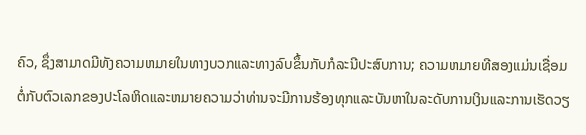ຄົວ, ຊຶ່ງສາມາດມີທັງຄວາມຫມາຍໃນທາງບວກແລະທາງລົບຂຶ້ນກັບກໍລະນີປະສົບການ; ຄວາມຫມາຍທີສອງແມ່ນເຊື່ອມຕໍ່ກັບຕົວເລກຂອງປະໂລຫິດແລະຫມາຍຄວາມວ່າທ່ານຈະມີການຮ້ອງທຸກແລະບັນຫາໃນລະດັບການເງິນແລະການເຮັດວຽ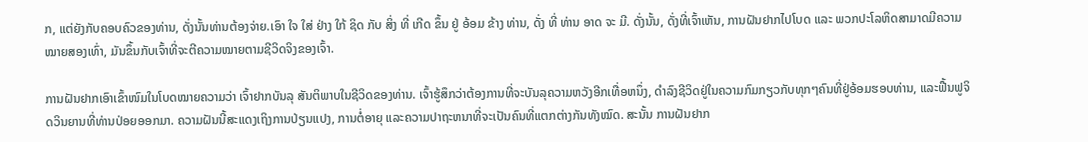ກ, ແຕ່ຍັງກັບຄອບຄົວຂອງທ່ານ, ດັ່ງນັ້ນທ່ານຕ້ອງຈ່າຍ.ເອົາ ໃຈ ໃສ່ ຢ່າງ ໃກ້ ຊິດ ກັບ ສິ່ງ ທີ່ ເກີດ ຂຶ້ນ ຢູ່ ອ້ອມ ຂ້າງ ທ່ານ, ດັ່ງ ທີ່ ທ່ານ ອາດ ຈະ ມີ. ດັ່ງນັ້ນ, ດັ່ງທີ່ເຈົ້າເຫັນ, ການຝັນຢາກໄປໂບດ ແລະ ພວກປະໂລຫິດສາມາດມີຄວາມໝາຍສອງເທົ່າ, ມັນຂຶ້ນກັບເຈົ້າທີ່ຈະຕີຄວາມໝາຍຕາມຊີວິດຈິງຂອງເຈົ້າ.

ການຝັນຢາກເອົາເຂົ້າໜົມໃນໂບດໝາຍຄວາມວ່າ ເຈົ້າຢາກບັນລຸ ສັນຕິພາບໃນຊີວິດຂອງທ່ານ. ເຈົ້າຮູ້ສຶກວ່າຕ້ອງການທີ່ຈະບັນລຸຄວາມຫວັງອີກເທື່ອຫນຶ່ງ, ດໍາລົງຊີວິດຢູ່ໃນຄວາມກົມກຽວກັບທຸກໆຄົນທີ່ຢູ່ອ້ອມຮອບທ່ານ, ແລະຟື້ນຟູຈິດວິນຍານທີ່ທ່ານປ່ອຍອອກມາ. ຄວາມຝັນນີ້ສະແດງເຖິງການປ່ຽນແປງ, ການຕໍ່ອາຍຸ ແລະຄວາມປາຖະຫນາທີ່ຈະເປັນຄົນທີ່ແຕກຕ່າງກັນທັງໝົດ. ສະນັ້ນ ການຝັນຢາກ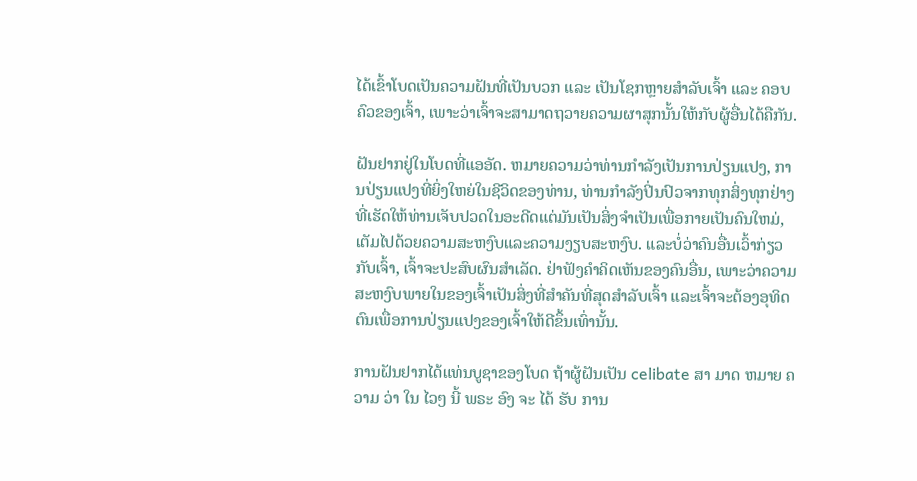ໄດ້ເຂົ້າໂບດເປັນຄວາມຝັນທີ່ເປັນບວກ ແລະ ເປັນໂຊກຫຼາຍສຳລັບເຈົ້າ ແລະ ຄອບຄົວຂອງເຈົ້າ, ເພາະວ່າເຈົ້າຈະສາມາດຖວາຍຄວາມຜາສຸກນັ້ນໃຫ້ກັບຜູ້ອື່ນໄດ້ຄືກັນ.

ຝັນຢາກຢູ່ໃນໂບດທີ່ແອອັດ. ຫມາຍຄວາມວ່າທ່ານກໍາລັງເປັນການປ່ຽນແປງ, ການປ່ຽນແປງທີ່ຍິ່ງໃຫຍ່ໃນຊີວິດຂອງທ່ານ, ທ່ານກໍາລັງປິ່ນປົວຈາກທຸກສິ່ງທຸກຢ່າງທີ່ເຮັດໃຫ້ທ່ານເຈັບປວດໃນອະດີດແຕ່ມັນເປັນສິ່ງຈໍາເປັນເພື່ອກາຍເປັນຄົນໃຫມ່, ເຕັມໄປດ້ວຍຄວາມສະຫງົບແລະຄວາມງຽບສະຫງົບ. ແລະບໍ່ວ່າຄົນອື່ນເວົ້າກ່ຽວກັບເຈົ້າ, ເຈົ້າຈະປະສົບຜົນສໍາເລັດ. ຢ່າຟັງຄຳຄິດເຫັນຂອງຄົນອື່ນ, ເພາະວ່າຄວາມສະຫງົບພາຍໃນຂອງເຈົ້າເປັນສິ່ງທີ່ສຳຄັນທີ່ສຸດສຳລັບເຈົ້າ ແລະເຈົ້າຈະຕ້ອງອຸທິດຕົນເພື່ອການປ່ຽນແປງຂອງເຈົ້າໃຫ້ດີຂຶ້ນເທົ່ານັ້ນ.

ການຝັນຢາກໄດ້ແທ່ນບູຊາຂອງໂບດ ຖ້າຜູ້ຝັນເປັນ celibate ສາ ມາດ ຫມາຍ ຄວາມ ວ່າ ໃນ ໄວໆ ນີ້ ພຣະ ອົງ ຈະ ໄດ້ ຮັບ ການ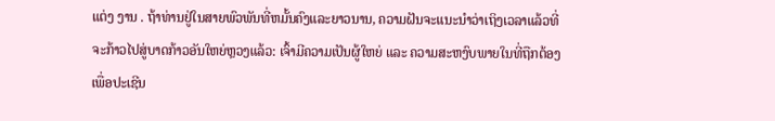ແຕ່ງ ງານ . ຖ້າທ່ານຢູ່ໃນສາຍພົວພັນທີ່ຫມັ້ນຄົງແລະຍາວນານ, ຄວາມຝັນຈະແນະນຳວ່າເຖິງເວລາແລ້ວທີ່ຈະກ້າວໄປສູ່ບາດກ້າວອັນໃຫຍ່ຫຼວງແລ້ວ: ເຈົ້າມີຄວາມເປັນຜູ້ໃຫຍ່ ແລະ ຄວາມສະຫງົບພາຍໃນທີ່ຖືກຕ້ອງເພື່ອປະເຊີນ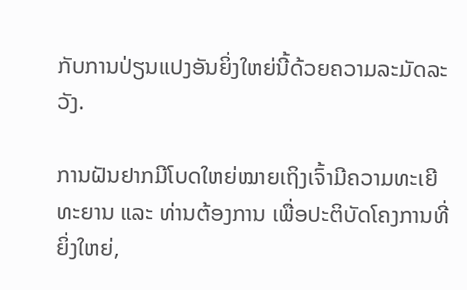ກັບການປ່ຽນແປງອັນຍິ່ງໃຫຍ່ນີ້ດ້ວຍຄວາມລະມັດລະວັງ.

ການຝັນຢາກມີໂບດໃຫຍ່ໝາຍເຖິງເຈົ້າມີຄວາມທະເຍີທະຍານ ແລະ ທ່ານຕ້ອງການ ເພື່ອປະຕິບັດໂຄງການທີ່ຍິ່ງໃຫຍ່,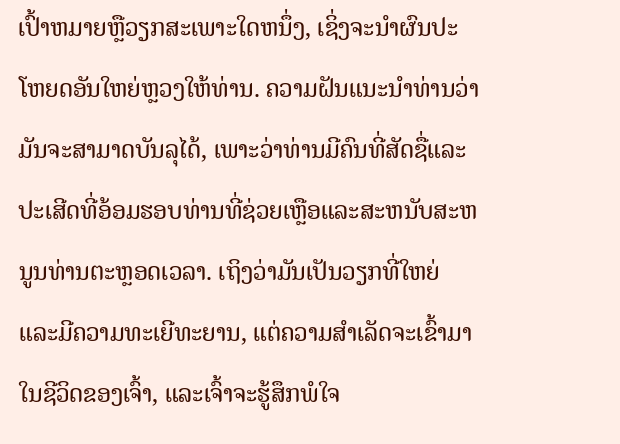ເປົ້າຫມາຍຫຼືວຽກສະເພາະໃດຫນຶ່ງ, ເຊິ່ງຈະນໍາຜົນປະໂຫຍດອັນໃຫຍ່ຫຼວງໃຫ້ທ່ານ. ຄວາມຝັນແນະນໍາທ່ານວ່າມັນຈະສາມາດບັນລຸໄດ້, ເພາະວ່າທ່ານມີຄົນທີ່ສັດຊື່ແລະປະເສີດທີ່ອ້ອມຮອບທ່ານທີ່ຊ່ວຍເຫຼືອແລະສະຫນັບສະຫນູນທ່ານຕະຫຼອດເວລາ. ເຖິງວ່າມັນເປັນວຽກທີ່ໃຫຍ່ ແລະມີຄວາມທະເຍີທະຍານ, ແຕ່ຄວາມສໍາເລັດຈະເຂົ້າມາໃນຊີວິດຂອງເຈົ້າ, ແລະເຈົ້າຈະຮູ້ສຶກພໍໃຈ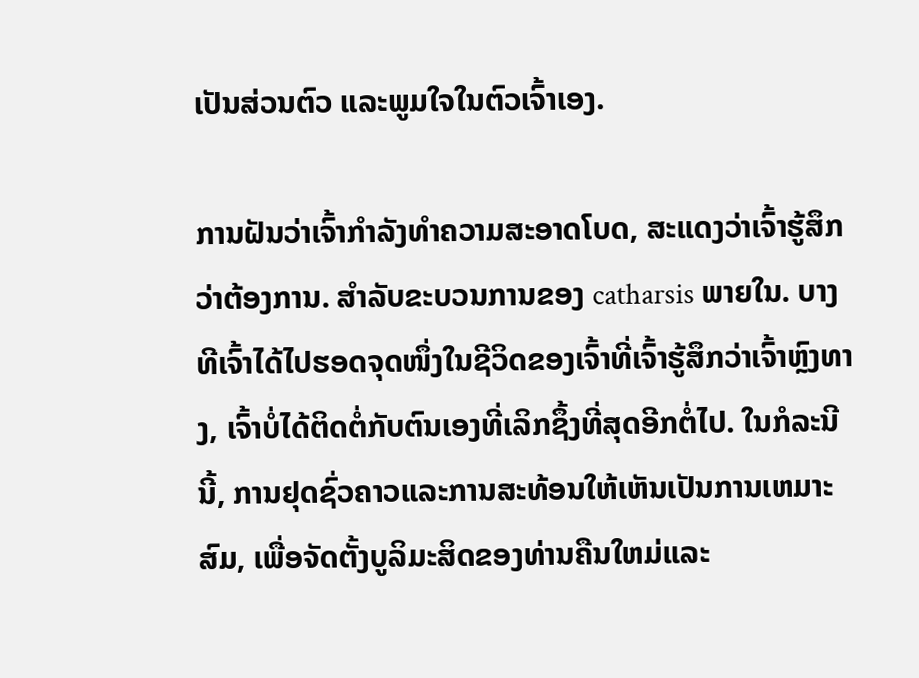ເປັນສ່ວນຕົວ ແລະພູມໃຈໃນຕົວເຈົ້າເອງ.

ການຝັນວ່າເຈົ້າກໍາລັງທໍາຄວາມສະອາດໂບດ, ສະແດງວ່າເຈົ້າຮູ້ສຶກວ່າຕ້ອງການ. ສໍາລັບຂະບວນການຂອງ catharsis ພາຍໃນ. ບາງທີເຈົ້າໄດ້ໄປຮອດຈຸດໜຶ່ງໃນຊີວິດຂອງເຈົ້າທີ່ເຈົ້າຮູ້ສຶກວ່າເຈົ້າຫຼົງທາງ, ເຈົ້າບໍ່ໄດ້ຕິດຕໍ່ກັບຕົນເອງທີ່ເລິກຊຶ້ງທີ່ສຸດອີກຕໍ່ໄປ. ໃນກໍລະນີນີ້, ການຢຸດຊົ່ວຄາວແລະການສະທ້ອນໃຫ້ເຫັນເປັນການເຫມາະສົມ, ເພື່ອຈັດຕັ້ງບູລິມະສິດຂອງທ່ານຄືນໃຫມ່ແລະ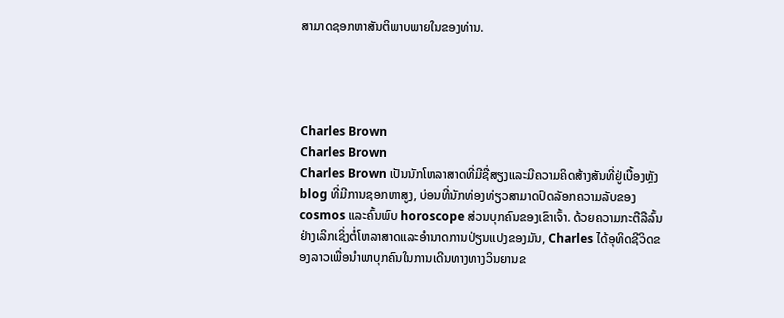ສາມາດຊອກຫາສັນຕິພາບພາຍໃນຂອງທ່ານ.




Charles Brown
Charles Brown
Charles Brown ເປັນນັກໂຫລາສາດທີ່ມີຊື່ສຽງແລະມີຄວາມຄິດສ້າງສັນທີ່ຢູ່ເບື້ອງຫຼັງ blog ທີ່ມີການຊອກຫາສູງ, ບ່ອນທີ່ນັກທ່ອງທ່ຽວສາມາດປົດລັອກຄວາມລັບຂອງ cosmos ແລະຄົ້ນພົບ horoscope ສ່ວນບຸກຄົນຂອງເຂົາເຈົ້າ. ດ້ວຍຄວາມກະຕືລືລົ້ນຢ່າງເລິກເຊິ່ງຕໍ່ໂຫລາສາດແລະອໍານາດການປ່ຽນແປງຂອງມັນ, Charles ໄດ້ອຸທິດຊີວິດຂອງລາວເພື່ອນໍາພາບຸກຄົນໃນການເດີນທາງທາງວິນຍານຂ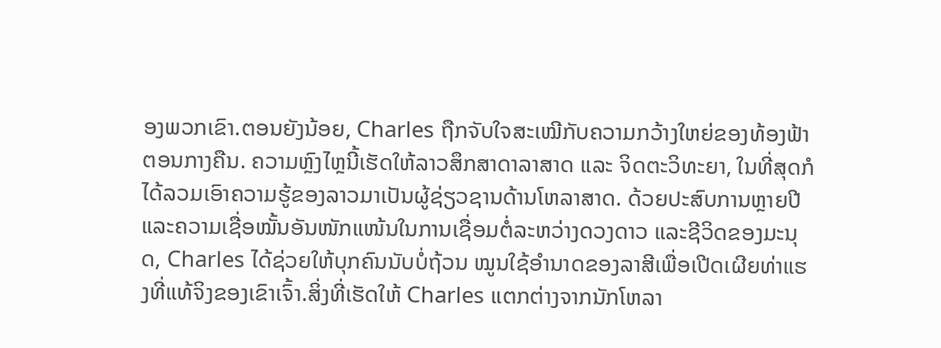ອງພວກເຂົາ.ຕອນຍັງນ້ອຍ, Charles ຖືກຈັບໃຈສະເໝີກັບຄວາມກວ້າງໃຫຍ່ຂອງທ້ອງຟ້າຕອນກາງຄືນ. ຄວາມຫຼົງໄຫຼນີ້ເຮັດໃຫ້ລາວສຶກສາດາລາສາດ ແລະ ຈິດຕະວິທະຍາ, ໃນທີ່ສຸດກໍໄດ້ລວມເອົາຄວາມຮູ້ຂອງລາວມາເປັນຜູ້ຊ່ຽວຊານດ້ານໂຫລາສາດ. ດ້ວຍປະສົບການຫຼາຍປີ ແລະຄວາມເຊື່ອໝັ້ນອັນໜັກແໜ້ນໃນການເຊື່ອມຕໍ່ລະຫວ່າງດວງດາວ ແລະຊີວິດຂອງມະນຸດ, Charles ໄດ້ຊ່ວຍໃຫ້ບຸກຄົນນັບບໍ່ຖ້ວນ ໝູນໃຊ້ອຳນາດຂອງລາສີເພື່ອເປີດເຜີຍທ່າແຮງທີ່ແທ້ຈິງຂອງເຂົາເຈົ້າ.ສິ່ງທີ່ເຮັດໃຫ້ Charles ແຕກຕ່າງຈາກນັກໂຫລາ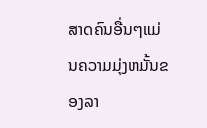ສາດຄົນອື່ນໆແມ່ນຄວາມມຸ່ງຫມັ້ນຂອງລາ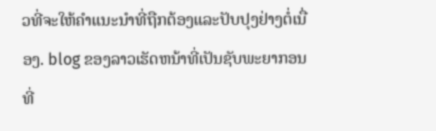ວທີ່ຈະໃຫ້ຄໍາແນະນໍາທີ່ຖືກຕ້ອງແລະປັບປຸງຢ່າງຕໍ່ເນື່ອງ. blog ຂອງລາວເຮັດຫນ້າທີ່ເປັນຊັບພະຍາກອນທີ່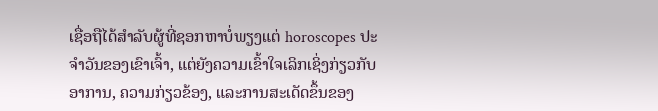ເຊື່ອຖືໄດ້ສໍາລັບຜູ້ທີ່ຊອກຫາບໍ່ພຽງແຕ່ horoscopes ປະຈໍາວັນຂອງເຂົາເຈົ້າ, ແຕ່ຍັງຄວາມເຂົ້າໃຈເລິກເຊິ່ງກ່ຽວກັບອາການ, ຄວາມກ່ຽວຂ້ອງ, ແລະການສະເດັດຂຶ້ນຂອງ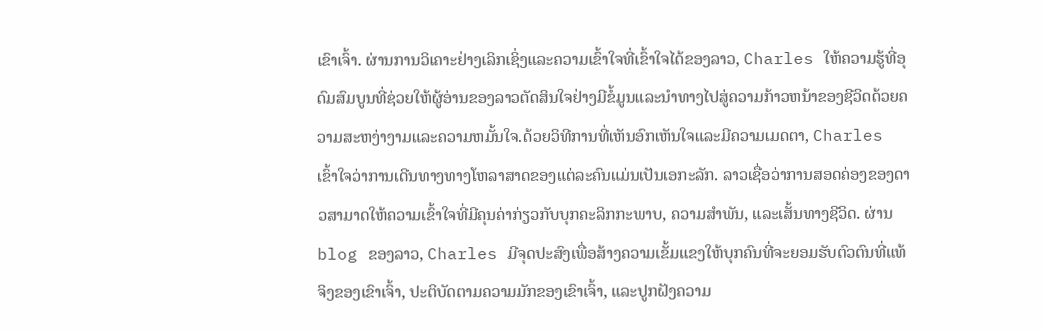ເຂົາເຈົ້າ. ຜ່ານການວິເຄາະຢ່າງເລິກເຊິ່ງແລະຄວາມເຂົ້າໃຈທີ່ເຂົ້າໃຈໄດ້ຂອງລາວ, Charles ໃຫ້ຄວາມຮູ້ທີ່ອຸດົມສົມບູນທີ່ຊ່ວຍໃຫ້ຜູ້ອ່ານຂອງລາວຕັດສິນໃຈຢ່າງມີຂໍ້ມູນແລະນໍາທາງໄປສູ່ຄວາມກ້າວຫນ້າຂອງຊີວິດດ້ວຍຄວາມສະຫງ່າງາມແລະຄວາມຫມັ້ນໃຈ.ດ້ວຍວິທີການທີ່ເຫັນອົກເຫັນໃຈແລະມີຄວາມເມດຕາ, Charles ເຂົ້າໃຈວ່າການເດີນທາງທາງໂຫລາສາດຂອງແຕ່ລະຄົນແມ່ນເປັນເອກະລັກ. ລາວເຊື່ອວ່າການສອດຄ່ອງຂອງດາວສາມາດໃຫ້ຄວາມເຂົ້າໃຈທີ່ມີຄຸນຄ່າກ່ຽວກັບບຸກຄະລິກກະພາບ, ຄວາມສໍາພັນ, ແລະເສັ້ນທາງຊີວິດ. ຜ່ານ blog ຂອງລາວ, Charles ມີຈຸດປະສົງເພື່ອສ້າງຄວາມເຂັ້ມແຂງໃຫ້ບຸກຄົນທີ່ຈະຍອມຮັບຕົວຕົນທີ່ແທ້ຈິງຂອງເຂົາເຈົ້າ, ປະຕິບັດຕາມຄວາມມັກຂອງເຂົາເຈົ້າ, ແລະປູກຝັງຄວາມ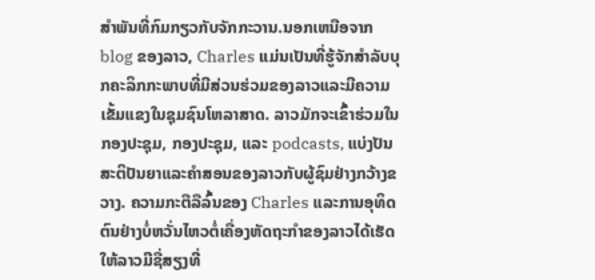ສໍາພັນທີ່ກົມກຽວກັບຈັກກະວານ.ນອກເຫນືອຈາກ blog ຂອງລາວ, Charles ແມ່ນເປັນທີ່ຮູ້ຈັກສໍາລັບບຸກຄະລິກກະພາບທີ່ມີສ່ວນຮ່ວມຂອງລາວແລະມີຄວາມເຂັ້ມແຂງໃນຊຸມຊົນໂຫລາສາດ. ລາວມັກຈະເຂົ້າຮ່ວມໃນກອງປະຊຸມ, ກອງປະຊຸມ, ແລະ podcasts, ແບ່ງປັນສະຕິປັນຍາແລະຄໍາສອນຂອງລາວກັບຜູ້ຊົມຢ່າງກວ້າງຂວາງ. ຄວາມກະຕືລືລົ້ນຂອງ Charles ແລະການອຸທິດຕົນຢ່າງບໍ່ຫວັ່ນໄຫວຕໍ່ເຄື່ອງຫັດຖະກໍາຂອງລາວໄດ້ເຮັດໃຫ້ລາວມີຊື່ສຽງທີ່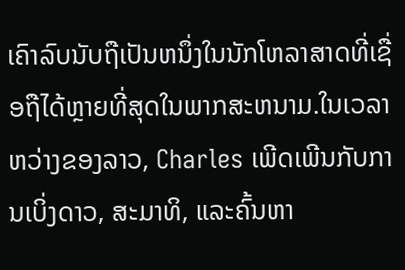ເຄົາລົບນັບຖືເປັນຫນຶ່ງໃນນັກໂຫລາສາດທີ່ເຊື່ອຖືໄດ້ຫຼາຍທີ່ສຸດໃນພາກສະຫນາມ.ໃນເວລາຫວ່າງຂອງລາວ, Charles ເພີດເພີນກັບການເບິ່ງດາວ, ສະມາທິ, ແລະຄົ້ນຫາ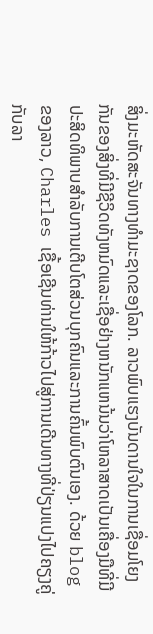ສິ່ງມະຫັດສະຈັນທາງທໍາມະຊາດຂອງໂລກ. ລາວພົບແຮງບັນດານໃຈໃນການເຊື່ອມໂຍງກັນຂອງສິ່ງທີ່ມີຊີວິດທັງຫມົດແລະເຊື່ອຢ່າງຫນັກແຫນ້ນວ່າໂຫລາສາດເປັນເຄື່ອງມືທີ່ມີປະສິດທິພາບສໍາລັບການເຕີບໂຕສ່ວນບຸກຄົນແລະການຄົ້ນພົບຕົນເອງ. ດ້ວຍ blog ຂອງລາວ, Charles ເຊື້ອເຊີນທ່ານໃຫ້ກ້າວໄປສູ່ການເດີນທາງທີ່ປ່ຽນແປງໄປຄຽງຄູ່ກັບລາ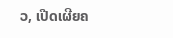ວ, ເປີດເຜີຍຄ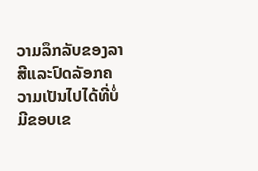ວາມລຶກລັບຂອງລາສີແລະປົດລັອກຄວາມເປັນໄປໄດ້ທີ່ບໍ່ມີຂອບເຂ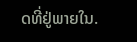ດທີ່ຢູ່ພາຍໃນ.